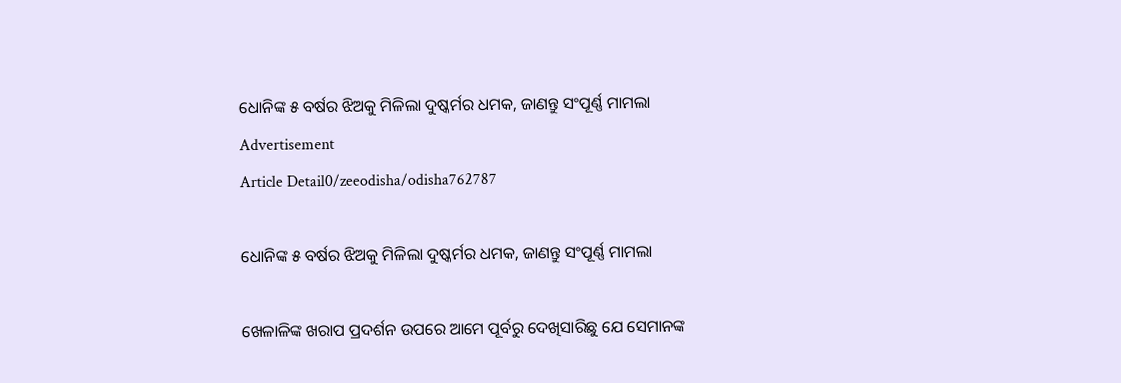ଧୋନିଙ୍କ ୫ ବର୍ଷର ଝିଅକୁ ମିଳିଲା ଦୁଷ୍କର୍ମର ଧମକ, ଜାଣନ୍ତୁ ସଂପୂର୍ଣ୍ଣ ମାମଲା
Advertisement
Article Detail0/zeeodisha/odisha762787

ଧୋନିଙ୍କ ୫ ବର୍ଷର ଝିଅକୁ ମିଳିଲା ଦୁଷ୍କର୍ମର ଧମକ, ଜାଣନ୍ତୁ ସଂପୂର୍ଣ୍ଣ ମାମଲା

ଖେଳାଳିଙ୍କ ଖରାପ ପ୍ରଦର୍ଶନ ଉପରେ ଆମେ ପୂର୍ବରୁ ଦେଖିସାରିଛୁ ଯେ ସେମାନଙ୍କ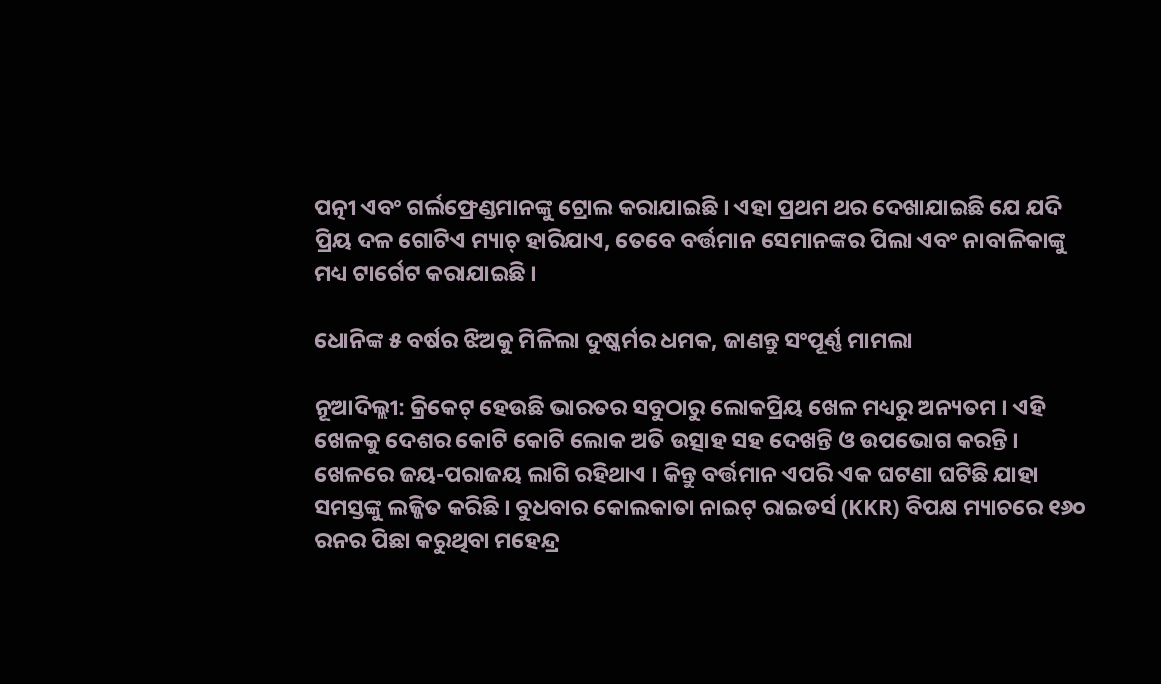ପତ୍ନୀ ଏବଂ ଗର୍ଲଫ୍ରେଣ୍ଡମାନଙ୍କୁ ଟ୍ରୋଲ କରାଯାଇଛି । ଏହା ପ୍ରଥମ ଥର ଦେଖାଯାଇଛି ଯେ ଯଦି ପ୍ରିୟ ଦଳ ଗୋଟିଏ ମ୍ୟାଚ୍ ହାରିଯାଏ, ତେବେ ବର୍ତ୍ତମାନ ସେମାନଙ୍କର ପିଲା ଏବଂ ନାବାଳିକାଙ୍କୁ ମଧ୍ୟ ଟାର୍ଗେଟ କରାଯାଇଛି ।

ଧୋନିଙ୍କ ୫ ବର୍ଷର ଝିଅକୁ ମିଳିଲା ଦୁଷ୍କର୍ମର ଧମକ, ଜାଣନ୍ତୁ ସଂପୂର୍ଣ୍ଣ ମାମଲା

ନୂଆଦିଲ୍ଲୀ: କ୍ରିକେଟ୍ ହେଉଛି ଭାରତର ସବୁଠାରୁ ଲୋକପ୍ରିୟ ଖେଳ ମଧ୍ୟରୁ ଅନ୍ୟତମ । ଏହି ଖେଳକୁ ଦେଶର କୋଟି କୋଟି ଲୋକ ଅତି ଉତ୍ସାହ ସହ ଦେଖନ୍ତି ଓ ଉପଭୋଗ କରନ୍ତି । ଖେଳରେ ଜୟ-ପରାଜୟ ଲାଗି ରହିଥାଏ । କିନ୍ତୁ ବର୍ତ୍ତମାନ ଏପରି ଏକ ଘଟଣା ଘଟିଛି ଯାହା ସମସ୍ତଙ୍କୁ ଲଜ୍ଜିତ କରିଛି । ବୁଧବାର କୋଲକାତା ନାଇଟ୍ ରାଇଡର୍ସ (KKR) ବିପକ୍ଷ ମ୍ୟାଚରେ ୧୬୦ ରନର ପିଛା କରୁଥିବା ମହେନ୍ଦ୍ର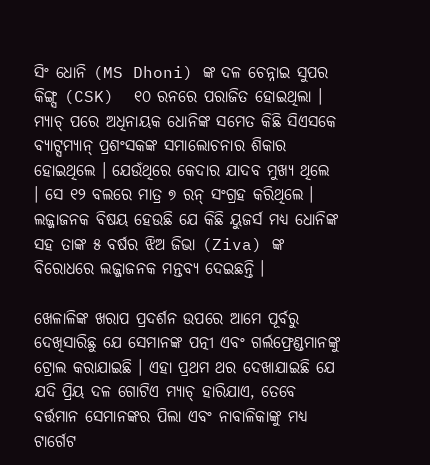ସିଂ ଧୋନି (MS Dhoni) ଙ୍କ ଦଳ ଚେନ୍ନାଇ ସୁପର କିଙ୍ଗ୍ସ (CSK)  ୧୦ ରନରେ ପରାଜିତ ହୋଇଥିଲା । ମ୍ୟାଚ୍ ପରେ ଅଧିନାୟକ ଧୋନିଙ୍କ ସମେତ କିଛି ସିଏସକେ ବ୍ୟାଟ୍ସମ୍ୟାନ୍ ପ୍ରଶଂସକଙ୍କ ସମାଲୋଚନାର ଶିକାର ହୋଇଥିଲେ । ଯେଉଁଥିରେ କେଦାର ଯାଦବ ମୁଖ୍ୟ ଥିଲେ । ସେ ୧୨ ବଲରେ ମାତ୍ର ୭ ରନ୍ ସଂଗ୍ରହ କରିଥିଲେ । ଲଜ୍ଜାଜନକ ବିଷୟ ହେଉଛି ଯେ କିଛି ୟୁଜର୍ସ ମଧ୍ୟ ଧୋନିଙ୍କ ସହ ତାଙ୍କ ୫ ବର୍ଷର ଝିଅ ଜିଭା (Ziva) ଙ୍କ ବିରୋଧରେ ଲଜ୍ଜାଜନକ ମନ୍ତବ୍ୟ ଦେଇଛନ୍ତି ।

ଖେଳାଳିଙ୍କ ଖରାପ ପ୍ରଦର୍ଶନ ଉପରେ ଆମେ ପୂର୍ବରୁ ଦେଖିସାରିଛୁ ଯେ ସେମାନଙ୍କ ପତ୍ନୀ ଏବଂ ଗର୍ଲଫ୍ରେଣ୍ଡମାନଙ୍କୁ ଟ୍ରୋଲ କରାଯାଇଛି । ଏହା ପ୍ରଥମ ଥର ଦେଖାଯାଇଛି ଯେ ଯଦି ପ୍ରିୟ ଦଳ ଗୋଟିଏ ମ୍ୟାଚ୍ ହାରିଯାଏ, ତେବେ ବର୍ତ୍ତମାନ ସେମାନଙ୍କର ପିଲା ଏବଂ ନାବାଳିକାଙ୍କୁ ମଧ୍ୟ ଟାର୍ଗେଟ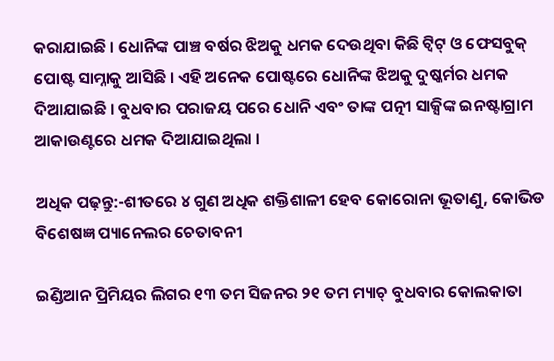କରାଯାଇଛି । ଧୋନିଙ୍କ ପାଞ୍ଚ ବର୍ଷର ଝିଅକୁ ଧମକ ଦେଉଥିବା କିଛି ଟ୍ୱିଟ୍ ଓ ଫେସବୁକ୍ ପୋଷ୍ଟ ସାମ୍ନାକୁ ଆସିଛି । ଏହି ଅନେକ ପୋଷ୍ଟରେ ଧୋନିଙ୍କ ଝିଅକୁ ଦୁଷ୍କର୍ମର ଧମକ ଦିଆଯାଇଛି । ବୁଧବାର ପରାଜୟ ପରେ ଧୋନି ଏବଂ ତାଙ୍କ ପତ୍ନୀ ସାକ୍ସିଙ୍କ ଇନଷ୍ଟାଗ୍ରାମ ଆକାଉଣ୍ଟରେ ଧମକ ଦିଆଯାଇଥିଲା ।

ଅଧିକ ପଢ଼ନ୍ତୁ:-ଶୀତରେ ୪ ଗୁଣ ଅଧିକ ଶକ୍ତିଶାଳୀ ହେବ କୋରୋନା ଭୂତାଣୁ, କୋଭିଡ ବିଶେଷଜ୍ଞ ପ୍ୟାନେଲର ଚେତାବନୀ

ଇଣ୍ଡିଆନ ପ୍ରିମିୟର ଲିଗର ୧୩ ତମ ସିଜନର ୨୧ ତମ ମ୍ୟାଚ୍ ବୁଧବାର କୋଲକାତା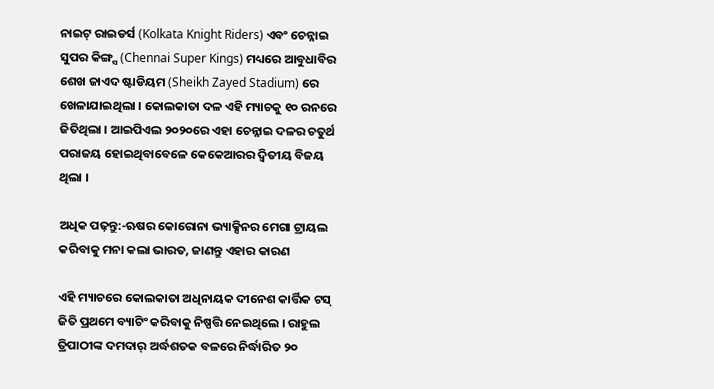ନାଇଟ୍ ରାଇଡର୍ସ (Kolkata Knight Riders) ଏବଂ ଚେନ୍ନାଇ ସୁପର କିଙ୍ଗ୍ସ (Chennai Super Kings) ମଧ୍ୟରେ ଆବୁଧାବିର ଶେଖ ଜାଏଦ ଷ୍ଟାଡିୟମ (Sheikh Zayed Stadium) ରେ ଖେଳାଯାଇଥିଲା । କୋଲକାତା ଦଳ ଏହି ମ୍ୟାଚକୁ ୧୦ ରନରେ ଜିତିଥିଲା । ଆଇପିଏଲ ୨୦୨୦ରେ ଏହା ଚେନ୍ନାଇ ଦଳର ଚତୁର୍ଥ ପରାଜୟ ହୋଇଥିବାବେଳେ କେକେଆରର ଦ୍ୱିତୀୟ ବିଜୟ ଥିଲା ।

ଅଧିକ ପଢ଼ନ୍ତୁ:-ଋଷର କୋରୋନା ଭ୍ୟାକ୍ସିନର ମେଗା ଟ୍ରାୟଲ କରିବାକୁ ମନା କଲା ଭାରତ, ଜାଣନ୍ତୁ ଏହାର କାରଣ

ଏହି ମ୍ୟାଚରେ କୋଲକାତା ଅଧିନାୟକ ଦୀନେଶ କାର୍ତ୍ତିକ ଟସ୍ ଜିତି ପ୍ରଥମେ ବ୍ୟାଟିଂ କରିବାକୁ ନିଷ୍ପତ୍ତି ନେଇଥିଲେ । ରାହୁଲ ତ୍ରିପାଠୀଙ୍କ ଦମଦାର୍ ଅର୍ଦ୍ଧଶତକ ବଳରେ ନିର୍ଦ୍ଧାରିତ ୨୦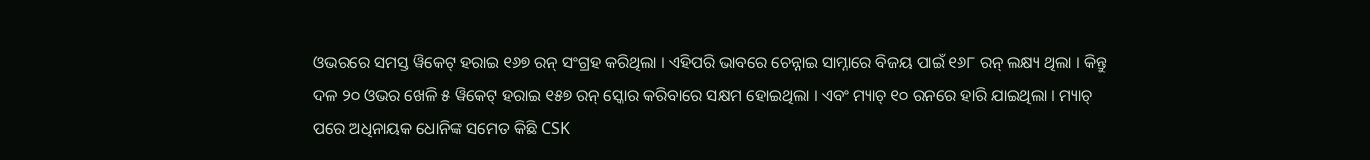ଓଭରରେ ସମସ୍ତ ୱିକେଟ୍ ହରାଇ ୧୬୭ ରନ୍ ସଂଗ୍ରହ କରିଥିଲା । ଏହିପରି ଭାବରେ ଚେନ୍ନାଇ ସାମ୍ନାରେ ବିଜୟ ପାଇଁ ୧୬୮ ରନ୍ ଲକ୍ଷ୍ୟ ଥିଲା । କିନ୍ତୁ ଦଳ ୨୦ ଓଭର ଖେଳି ୫ ୱିକେଟ୍ ହରାଇ ୧୫୭ ରନ୍ ସ୍କୋର କରିବାରେ ସକ୍ଷମ ହୋଇଥିଲା । ଏବଂ ମ୍ୟାଚ୍ ୧୦ ରନରେ ହାରି ଯାଇଥିଲା । ମ୍ୟାଚ୍ ପରେ ଅଧିନାୟକ ଧୋନିଙ୍କ ସମେତ କିଛି CSK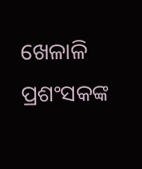ଖେଳାଳି ପ୍ରଶଂସକଙ୍କ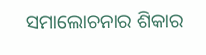ସମାଲୋଚନାର ଶିକାର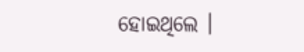ହୋଇଥିଲେ ।